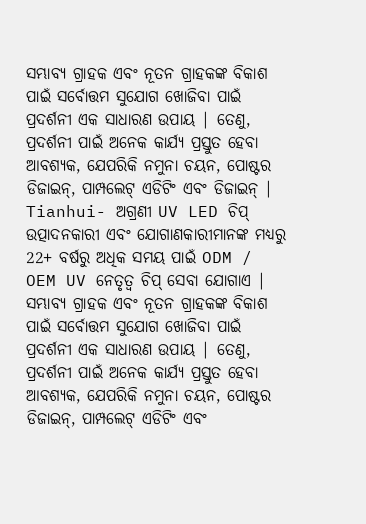ସମ୍ଭାବ୍ୟ ଗ୍ରାହକ ଏବଂ ନୂତନ ଗ୍ରାହକଙ୍କ ବିକାଶ ପାଇଁ ସର୍ବୋତ୍ତମ ସୁଯୋଗ ଖୋଜିବା ପାଇଁ ପ୍ରଦର୍ଶନୀ ଏକ ସାଧାରଣ ଉପାୟ | ତେଣୁ, ପ୍ରଦର୍ଶନୀ ପାଇଁ ଅନେକ କାର୍ଯ୍ୟ ପ୍ରସ୍ତୁତ ହେବା ଆବଶ୍ୟକ, ଯେପରିକି ନମୁନା ଚୟନ, ପୋଷ୍ଟର ଡିଜାଇନ୍, ପାମ୍ପଲେଟ୍ ଏଡିଟିଂ ଏବଂ ଡିଜାଇନ୍ |
Tianhui- ଅଗ୍ରଣୀ UV LED ଚିପ୍ ଉତ୍ପାଦନକାରୀ ଏବଂ ଯୋଗାଣକାରୀମାନଙ୍କ ମଧ୍ୟରୁ 22+ ବର୍ଷରୁ ଅଧିକ ସମୟ ପାଇଁ ODM / OEM UV ନେତୃତ୍ୱ ଚିପ୍ ସେବା ଯୋଗାଏ |
ସମ୍ଭାବ୍ୟ ଗ୍ରାହକ ଏବଂ ନୂତନ ଗ୍ରାହକଙ୍କ ବିକାଶ ପାଇଁ ସର୍ବୋତ୍ତମ ସୁଯୋଗ ଖୋଜିବା ପାଇଁ ପ୍ରଦର୍ଶନୀ ଏକ ସାଧାରଣ ଉପାୟ | ତେଣୁ, ପ୍ରଦର୍ଶନୀ ପାଇଁ ଅନେକ କାର୍ଯ୍ୟ ପ୍ରସ୍ତୁତ ହେବା ଆବଶ୍ୟକ, ଯେପରିକି ନମୁନା ଚୟନ, ପୋଷ୍ଟର ଡିଜାଇନ୍, ପାମ୍ପଲେଟ୍ ଏଡିଟିଂ ଏବଂ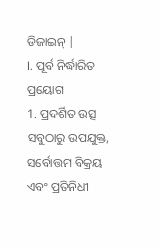ଡିଜାଇନ୍ |
I. ପୂର୍ବ ନିର୍ଦ୍ଧାରିତ ପ୍ରୟୋଗ
1. ପ୍ରଦର୍ଶିତ ଉତ୍ସ
ସବୁଠାରୁ ଉପଯୁକ୍ତ, ସର୍ବୋତ୍ତମ ବିକ୍ରୟ ଏବଂ ପ୍ରତିନିଧୀ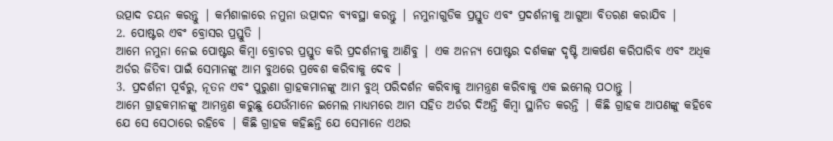ଉତ୍ପାଦ ଚୟନ କରନ୍ତୁ | କର୍ମଶାଳାରେ ନମୁନା ଉତ୍ପାଦନ ବ୍ୟବସ୍ଥା କରନ୍ତୁ | ନମୁନାଗୁଡିକ ପ୍ରସ୍ତୁତ ଏବଂ ପ୍ରଦର୍ଶନୀକୁ ଆଗୁଆ ବିତରଣ କରାଯିବ |
2. ପୋଷ୍ଟର ଏବଂ ବ୍ରୋସର ପ୍ରସ୍ତୁତି |
ଆମେ ନମୁନା ନେଇ ପୋଷ୍ଟର କିମ୍ବା ବ୍ରୋଚର ପ୍ରସ୍ତୁତ କରି ପ୍ରଦର୍ଶନୀକୁ ଆଣିବୁ | ଏକ ଅନନ୍ୟ ପୋଷ୍ଟର ଦର୍ଶକଙ୍କ ଦୃଷ୍ଟି ଆକର୍ଷଣ କରିପାରିବ ଏବଂ ଅଧିକ ଅର୍ଡର ଜିତିବା ପାଇଁ ସେମାନଙ୍କୁ ଆମ ବୁଥରେ ପ୍ରବେଶ କରିବାକୁ ଦେବ |
3. ପ୍ରଦର୍ଶନୀ ପୂର୍ବରୁ, ନୂତନ ଏବଂ ପୁରୁଣା ଗ୍ରାହକମାନଙ୍କୁ ଆମ ବୁଥ୍ ପରିଦର୍ଶନ କରିବାକୁ ଆମନ୍ତ୍ରଣ କରିବାକୁ ଏକ ଇମେଲ୍ ପଠାନ୍ତୁ |
ଆମେ ଗ୍ରାହକମାନଙ୍କୁ ଆମନ୍ତ୍ରଣ କରୁଛୁ ଯେଉଁମାନେ ଇମେଲ ମାଧ୍ୟମରେ ଆମ ସହିତ ଅର୍ଡର ଦିଅନ୍ତି କିମ୍ବା ସ୍ଥାନିତ କରନ୍ତି | କିଛି ଗ୍ରାହକ ଆପଣଙ୍କୁ କହିବେ ଯେ ସେ ସେଠାରେ ରହିବେ | କିଛି ଗ୍ରାହକ କହିଛନ୍ତି ଯେ ସେମାନେ ଏଥର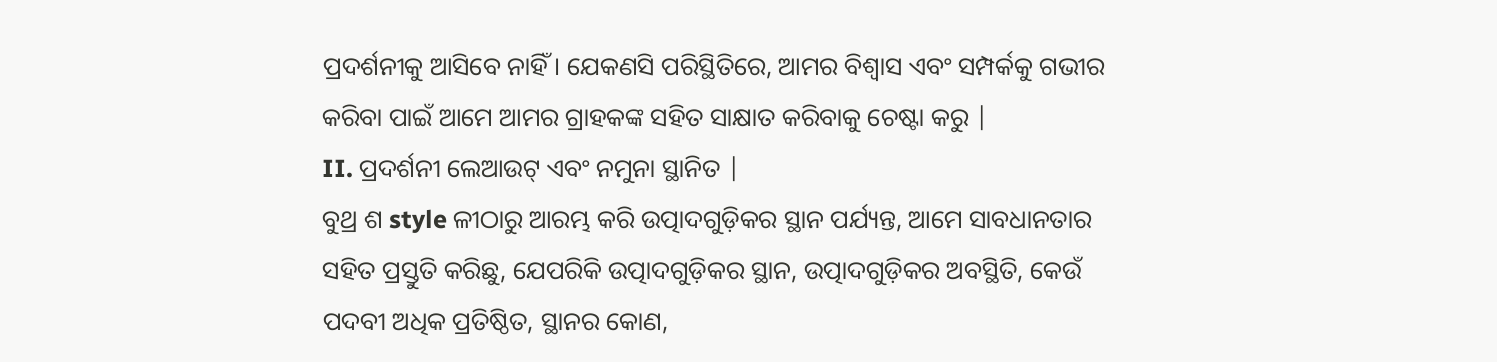ପ୍ରଦର୍ଶନୀକୁ ଆସିବେ ନାହିଁ। ଯେକଣସି ପରିସ୍ଥିତିରେ, ଆମର ବିଶ୍ୱାସ ଏବଂ ସମ୍ପର୍କକୁ ଗଭୀର କରିବା ପାଇଁ ଆମେ ଆମର ଗ୍ରାହକଙ୍କ ସହିତ ସାକ୍ଷାତ କରିବାକୁ ଚେଷ୍ଟା କରୁ |
II. ପ୍ରଦର୍ଶନୀ ଲେଆଉଟ୍ ଏବଂ ନମୁନା ସ୍ଥାନିତ |
ବୁଥ୍ର ଶ style ଳୀଠାରୁ ଆରମ୍ଭ କରି ଉତ୍ପାଦଗୁଡ଼ିକର ସ୍ଥାନ ପର୍ଯ୍ୟନ୍ତ, ଆମେ ସାବଧାନତାର ସହିତ ପ୍ରସ୍ତୁତି କରିଛୁ, ଯେପରିକି ଉତ୍ପାଦଗୁଡ଼ିକର ସ୍ଥାନ, ଉତ୍ପାଦଗୁଡ଼ିକର ଅବସ୍ଥିତି, କେଉଁ ପଦବୀ ଅଧିକ ପ୍ରତିଷ୍ଠିତ, ସ୍ଥାନର କୋଣ,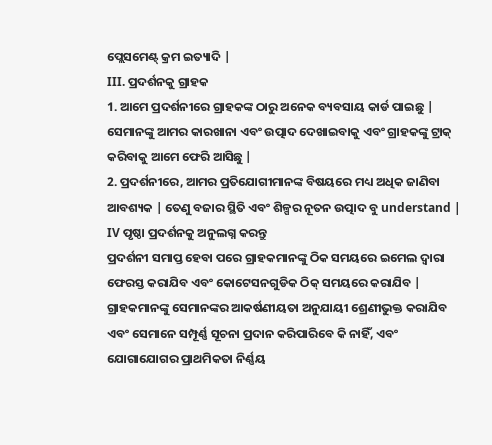ପ୍ଲେସମେଣ୍ଟ୍ କ୍ରମ ଇତ୍ୟାଦି |
III. ପ୍ରଦର୍ଶନକୁ ଗ୍ରାହକ
1. ଆମେ ପ୍ରଦର୍ଶନୀରେ ଗ୍ରାହକଙ୍କ ଠାରୁ ଅନେକ ବ୍ୟବସାୟ କାର୍ଡ ପାଇଛୁ | ସେମାନଙ୍କୁ ଆମର କାରଖାନା ଏବଂ ଉତ୍ପାଦ ଦେଖାଇବାକୁ ଏବଂ ଗ୍ରାହକଙ୍କୁ ଟ୍ରାକ୍ କରିବାକୁ ଆମେ ଫେରି ଆସିଛୁ |
2. ପ୍ରଦର୍ଶନୀରେ, ଆମର ପ୍ରତିଯୋଗୀମାନଙ୍କ ବିଷୟରେ ମଧ୍ୟ ଅଧିକ ଜାଣିବା ଆବଶ୍ୟକ | ତେଣୁ ବଜାର ସ୍ଥିତି ଏବଂ ଶିଳ୍ପର ନୂତନ ଉତ୍ପାଦ ବୁ understand |
IV ପୃଷ୍ଠା ପ୍ରଦର୍ଶନକୁ ଅନୁଲଗ୍ନ କରନ୍ତୁ
ପ୍ରଦର୍ଶନୀ ସମାପ୍ତ ହେବା ପରେ ଗ୍ରାହକମାନଙ୍କୁ ଠିକ ସମୟରେ ଇମେଲ ଦ୍ୱାରା ଫେରସ୍ତ କରାଯିବ ଏବଂ କୋଟେସନଗୁଡିକ ଠିକ୍ ସମୟରେ କରାଯିବ | ଗ୍ରାହକମାନଙ୍କୁ ସେମାନଙ୍କର ଆକର୍ଷଣୀୟତା ଅନୁଯାୟୀ ଶ୍ରେଣୀଭୁକ୍ତ କରାଯିବ ଏବଂ ସେମାନେ ସମ୍ପୂର୍ଣ୍ଣ ସୂଚନା ପ୍ରଦାନ କରିପାରିବେ କି ନାହିଁ, ଏବଂ ଯୋଗାଯୋଗର ପ୍ରାଥମିକତା ନିର୍ଣ୍ଣୟ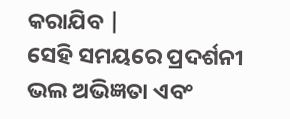କରାଯିବ |
ସେହି ସମୟରେ ପ୍ରଦର୍ଶନୀ ଭଲ ଅଭିଜ୍ଞତା ଏବଂ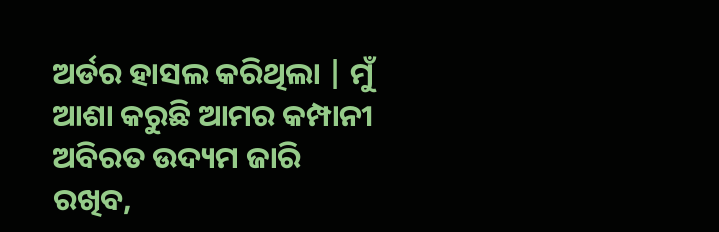ଅର୍ଡର ହାସଲ କରିଥିଲା | ମୁଁ ଆଶା କରୁଛି ଆମର କମ୍ପାନୀ ଅବିରତ ଉଦ୍ୟମ ଜାରି ରଖିବ,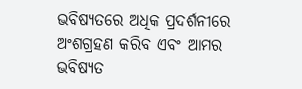ଭବିଷ୍ୟତରେ ଅଧିକ ପ୍ରଦର୍ଶନୀରେ ଅଂଶଗ୍ରହଣ କରିବ ଏବଂ ଆମର ଭବିଷ୍ୟତ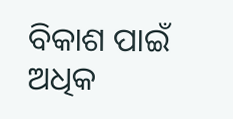ବିକାଶ ପାଇଁ ଅଧିକ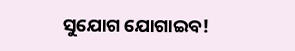ସୁଯୋଗ ଯୋଗାଇବ!